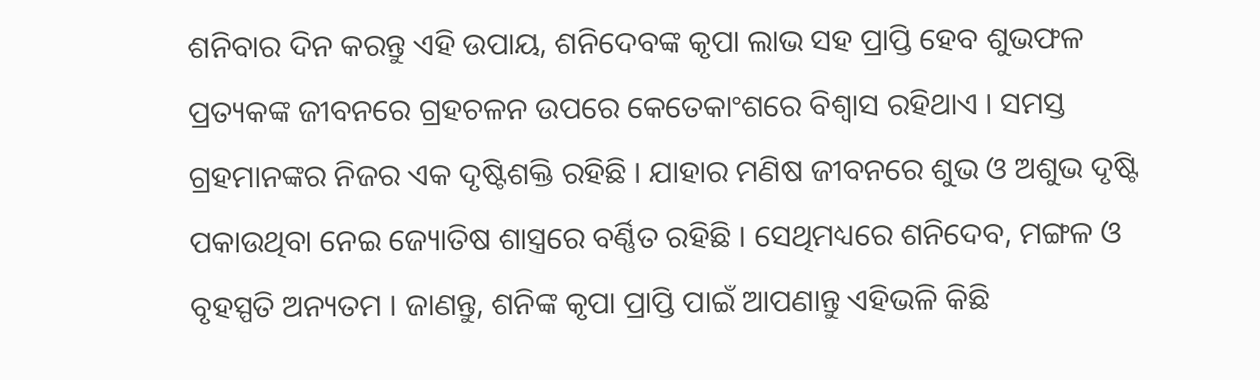ଶନିବାର ଦିନ କରନ୍ତୁ ଏହି ଉପାୟ, ଶନିଦେବଙ୍କ କୃପା ଲାଭ ସହ ପ୍ରାପ୍ତି ହେବ ଶୁଭଫଳ
ପ୍ରତ୍ୟକଙ୍କ ଜୀବନରେ ଗ୍ରହଚଳନ ଉପରେ କେତେକାଂଶରେ ବିଶ୍ୱାସ ରହିଥାଏ । ସମସ୍ତ ଗ୍ରହମାନଙ୍କର ନିଜର ଏକ ଦୃଷ୍ଟିଶକ୍ତି ରହିଛି । ଯାହାର ମଣିଷ ଜୀବନରେ ଶୁଭ ଓ ଅଶୁଭ ଦୃଷ୍ଟି ପକାଉଥିବା ନେଇ ଜ୍ୟୋତିଷ ଶାସ୍ତ୍ରରେ ବର୍ଣ୍ଣିତ ରହିଛି । ସେଥିମଧ୍ୟରେ ଶନିଦେବ, ମଙ୍ଗଳ ଓ ବୃହସ୍ପତି ଅନ୍ୟତମ । ଜାଣନ୍ତୁ, ଶନିଙ୍କ କୃପା ପ୍ରାପ୍ତି ପାଇଁ ଆପଣାନ୍ତୁ ଏହିଭଳି କିଛି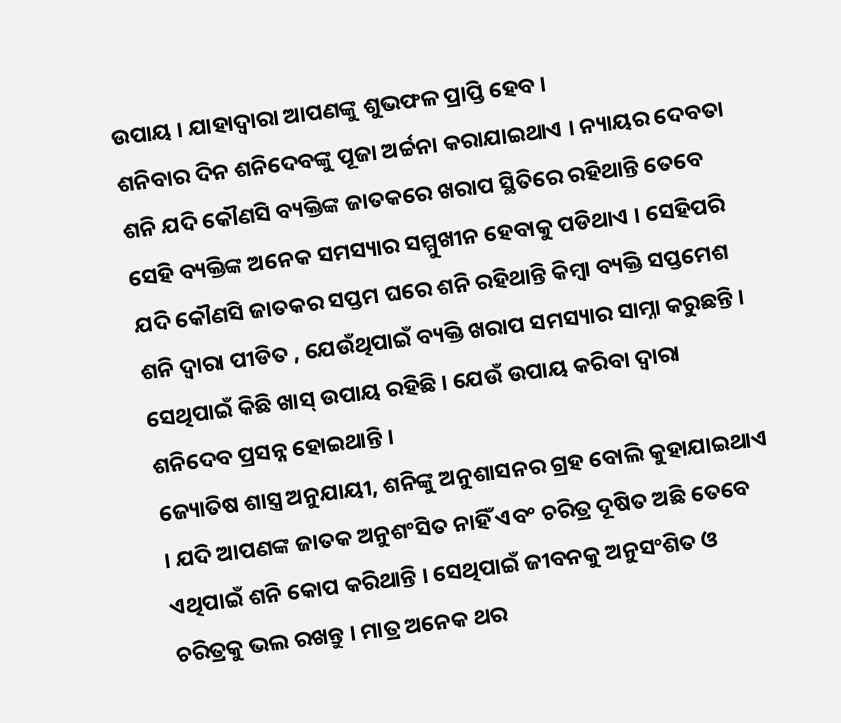ଉପାୟ । ଯାହାଦ୍ୱାରା ଆପଣଙ୍କୁ ଶୁଭଫଳ ପ୍ରାପ୍ତି ହେବ ।
ଶନିବାର ଦିନ ଶନିଦେବଙ୍କୁ ପୂଜା ଅର୍ଚ୍ଚନା କରାଯାଇଥାଏ । ନ୍ୟାୟର ଦେବତା ଶନି ଯଦି କୌଣସି ବ୍ୟକ୍ତିଙ୍କ ଜାତକରେ ଖରାପ ସ୍ଥିତିରେ ରହିଥାନ୍ତି ତେବେ ସେହି ବ୍ୟକ୍ତିଙ୍କ ଅନେକ ସମସ୍ୟାର ସମ୍ମୁଖୀନ ହେବାକୁ ପଡିଥାଏ । ସେହିପରି ଯଦି କୌଣସି ଜାତକର ସପ୍ତମ ଘରେ ଶନି ରହିଥାନ୍ତି କିମ୍ବା ବ୍ୟକ୍ତି ସପ୍ତମେଶ ଶନି ଦ୍ୱାରା ପୀଡିତ , ଯେଉଁଥିପାଇଁ ବ୍ୟକ୍ତି ଖରାପ ସମସ୍ୟାର ସାମ୍ନା କରୁଛନ୍ତି । ସେଥିପାଇଁ କିଛି ଖାସ୍ ଉପାୟ ରହିଛି । ଯେଉଁ ଉପାୟ କରିବା ଦ୍ୱାରା ଶନିଦେବ ପ୍ରସନ୍ନ ହୋଇଥାନ୍ତି ।
ଜ୍ୟୋତିଷ ଶାସ୍ତ୍ର ଅନୁଯାୟୀ, ଶନିଙ୍କୁ ଅନୁଶାସନର ଗ୍ରହ ବୋଲି କୁହାଯାଇଥାଏ । ଯଦି ଆପଣଙ୍କ ଜାତକ ଅନୁଶଂସିତ ନାହିଁ ଏବଂ ଚରିତ୍ର ଦୂଷିତ ଅଛି ତେବେ ଏଥିପାଇଁ ଶନି କୋପ କରିଥାନ୍ତି । ସେଥିପାଇଁ ଜୀବନକୁ ଅନୁସଂଶିତ ଓ ଚରିତ୍ରକୁ ଭଲ ରଖନ୍ତୁ । ମାତ୍ର ଅନେକ ଥର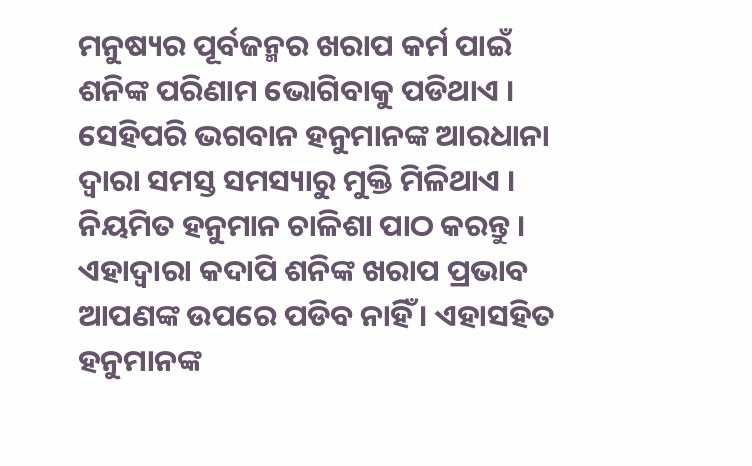ମନୁଷ୍ୟର ପୂର୍ବଜନ୍ମର ଖରାପ କର୍ମ ପାଇଁ ଶନିଙ୍କ ପରିଣାମ ଭୋଗିବାକୁ ପଡିଥାଏ ।
ସେହିପରି ଭଗବାନ ହନୁମାନଙ୍କ ଆରଧାନା ଦ୍ୱାରା ସମସ୍ତ ସମସ୍ୟାରୁ ମୁକ୍ତି ମିଳିଥାଏ । ନିୟମିତ ହନୁମାନ ଚାଳିଶା ପାଠ କରନ୍ତୁ । ଏହାଦ୍ୱାରା କଦାପି ଶନିଙ୍କ ଖରାପ ପ୍ରଭାବ ଆପଣଙ୍କ ଉପରେ ପଡିବ ନାହିଁ । ଏହାସହିତ ହନୁମାନଙ୍କ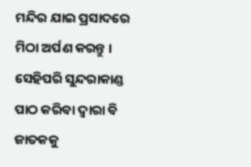ମନ୍ଦିର ଯାଇ ପ୍ରସାଦରେ ମିଠା ଅର୍ପଣ କରନ୍ତୁ । ସେହିପରି ସୁନ୍ଦରାକାଣ୍ଡ ପାଠ କରିବା ଦ୍ୱାରା ବି ଜାତକକୁ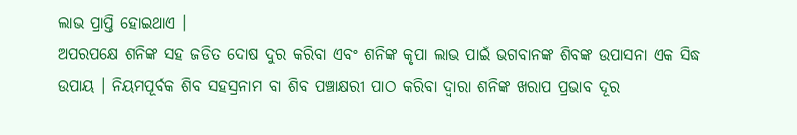ଲାଭ ପ୍ରାପ୍ତି ହୋଇଥାଏ ।
ଅପରପକ୍ଷେ ଶନିଙ୍କ ସହ ଜଡିତ ଦୋଷ ଦୁର କରିବା ଏବଂ ଶନିଙ୍କ କୃପା ଲାଭ ପାଇଁ ଭଗବାନଙ୍କ ଶିବଙ୍କ ଉପାସନା ଏକ ସିଦ୍ଧ ଉପାୟ । ନିୟମପୂର୍ବକ ଶିବ ସହସ୍ରନାମ ବା ଶିବ ପଞ୍ଚାକ୍ଷରୀ ପାଠ କରିବା ଦ୍ୱାରା ଶନିଙ୍କ ଖରାପ ପ୍ରଭାବ ଦୂର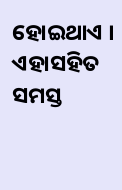ହୋଇଥାଏ । ଏହାସହିତ ସମସ୍ତ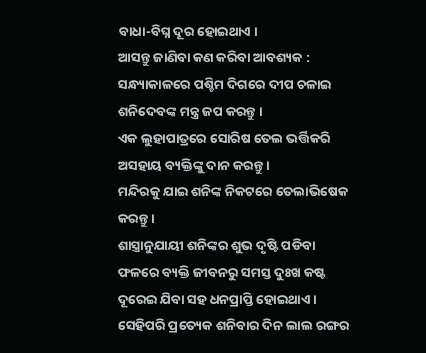ବାଧା-ବିଘ୍ନ ଦୂର ହୋଇଥାଏ ।
ଆସନ୍ତୁ ଜାଣିବା କଣ କରିବା ଆବଶ୍ୟକ :
ସନ୍ଧ୍ୟାକାଳରେ ପଶ୍ଚିମ ଦିଗରେ ଦୀପ ଚଳାଇ ଶନିଦେବଙ୍କ ମନ୍ତ୍ର ଜପ କରନ୍ତୁ ।
ଏକ ଲୁହାପାତ୍ରରେ ସୋରିଷ ତେଲ ଭର୍ତ୍ତିକରି ଅସହାୟ ବ୍ୟକ୍ତିଙ୍କୁ ଦାନ କରନ୍ତୁ ।
ମନ୍ଦିରକୁ ଯାଇ ଶନିଙ୍କ ନିକଟରେ ତେଲାଭିଷେକ କରନ୍ତୁ ।
ଶାସ୍ତ୍ରାନୁଯାୟୀ ଶନିଙ୍କର ଶୁଭ ଦୃଷ୍ଟି ପଡିବା ଫଳରେ ବ୍ୟକ୍ତି ଜୀବନରୁ ସମସ୍ତ ଦୁଃଖ କଷ୍ଟ ଦୂରେଇ ଯିବା ସହ ଧନପ୍ରାପ୍ତି ହୋଇଥାଏ ।
ସେହିପରି ପ୍ରତ୍ୟେକ ଶନିବାର ଦିନ ଲାଲ ରଙ୍ଗର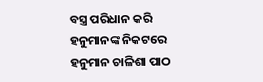ବସ୍ତ୍ର ପରିଧାନ କରି ହନୁମାନଙ୍କ ନିକଟରେ ହନୁମାନ ଚାଳିଶା ପାଠ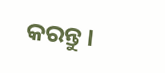କରନ୍ତୁ ।